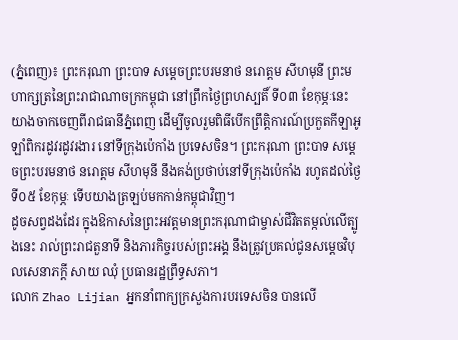(ភ្នំពេញ)៖ ព្រះករុណា ព្រះបាទ សម្តេចព្រះបរមនាថ នរោត្តម សីហមុនី ព្រះមហាក្សត្រនៃព្រះរាជាណាចក្រកម្ពុជា នៅព្រឹកថ្ងៃព្រហស្បតិ៍ ទី០៣ ខែកុម្ភៈនេះ យាងចាកចេញពីរាជធានីភ្នំពេញ ដើម្បីចូលរួមពិធីបើកព្រឹត្តិការណ៍ប្រកួតកីឡាអូឡាំពិករដូវរដូវរងារ នៅទីក្រុងប៉េកាំង ប្រទេសចិន។ ព្រះករុណា ព្រះបាទ សម្តេចព្រះបរមនាថ នរោត្តម សីហមុនី នឹងគង់ប្រថាប់នៅទីក្រុងប៉េកាំង រហូតដល់ថ្ងៃទី០៥ ខែកុម្ភៈ ទើបយាងត្រឡប់មកកាន់កម្ពុជាវិញ។
ដូចសព្វដងដែរ ក្នុងឱកាសនៃព្រះអវត្តមានព្រះករុណាជាម្ចាស់ជីវិតតម្កល់លើត្បូងនេះ រាល់ព្រះរាជតួនាទី និងភារកិច្ចរបស់ព្រះអង្គ នឹងត្រូវប្រគល់ជូនសម្តេចវិបុលសេនាភក្តី សាយ ឈុំ ប្រធានរដ្ឋព្រឹទ្ធសភា។
លោក Zhao Lijian អ្នកនាំពាក្យក្រសួងការបរទេសចិន បានលើ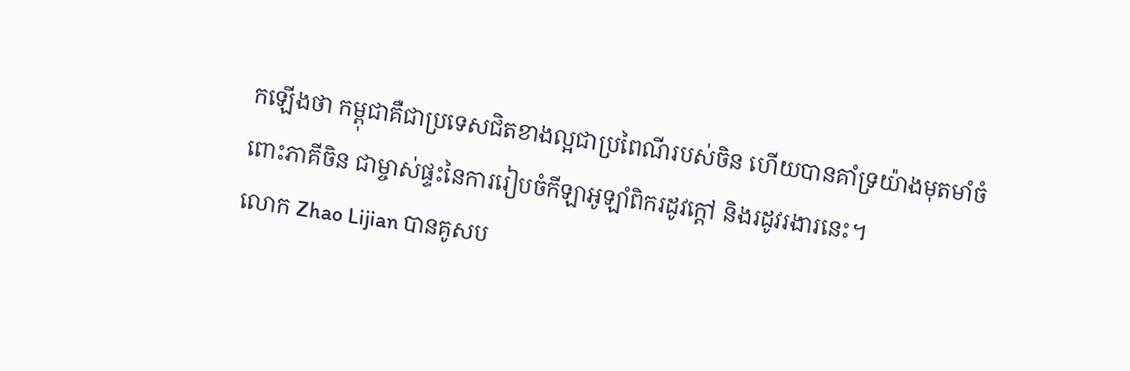កឡើងថា កម្ពុជាគឺជាប្រទេសជិតខាងល្អជាប្រពៃណីរបស់ចិន ហើយបានគាំទ្រយ៉ាងមុតមាំចំពោះភាគីចិន ជាម្ចាស់ផ្ទះនៃការរៀបចំកីឡាអូឡាំពិករដូវក្តៅ និងរដូវរងារនេះ។
លោក Zhao Lijian បានគូសប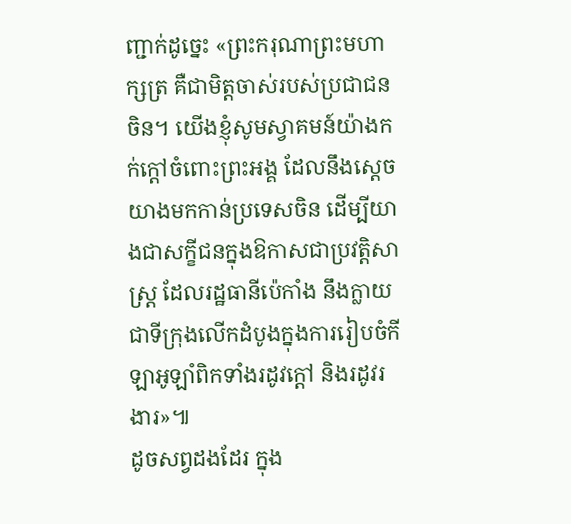ញ្ជាក់ដូច្នេះ «ព្រះករុណាព្រះមហាក្សត្រ គឺជាមិត្តចាស់របស់ប្រជាជនចិន។ យើងខ្ញុំសូមស្វាគមន៍យ៉ាងកក់ក្ដៅចំពោះព្រះអង្គ ដែលនឹងស្ដេចយាងមកកាន់ប្រទេសចិន ដើម្បីយាងជាសក្ខីជនក្នុងឱកាសជាប្រវត្តិសាស្ត្រ ដែលរដ្ឋធានីប៉េកាំង នឹងក្លាយជាទីក្រុងលើកដំបូងក្នុងការរៀបចំកីឡាអូឡាំពិកទាំងរដូវក្តៅ និងរដូវរងារ»៕
ដូចសព្វដងដែរ ក្នុង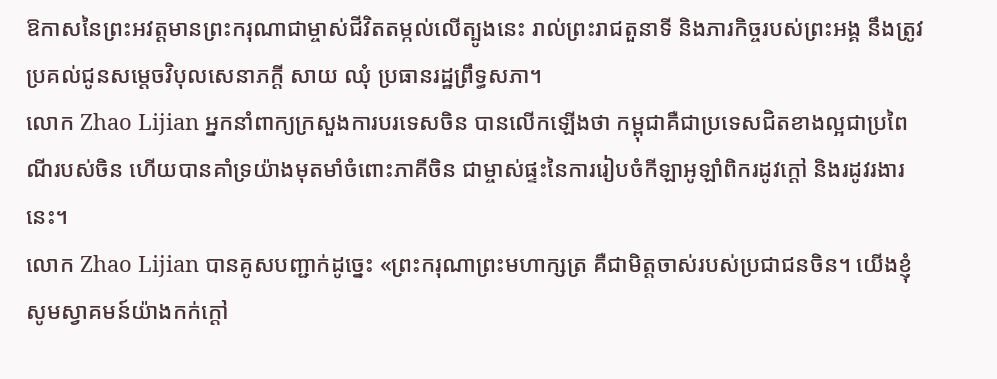ឱកាសនៃព្រះអវត្តមានព្រះករុណាជាម្ចាស់ជីវិតតម្កល់លើត្បូងនេះ រាល់ព្រះរាជតួនាទី និងភារកិច្ចរបស់ព្រះអង្គ នឹងត្រូវប្រគល់ជូនសម្តេចវិបុលសេនាភក្តី សាយ ឈុំ ប្រធានរដ្ឋព្រឹទ្ធសភា។
លោក Zhao Lijian អ្នកនាំពាក្យក្រសួងការបរទេសចិន បានលើកឡើងថា កម្ពុជាគឺជាប្រទេសជិតខាងល្អជាប្រពៃណីរបស់ចិន ហើយបានគាំទ្រយ៉ាងមុតមាំចំពោះភាគីចិន ជាម្ចាស់ផ្ទះនៃការរៀបចំកីឡាអូឡាំពិករដូវក្តៅ និងរដូវរងារនេះ។
លោក Zhao Lijian បានគូសបញ្ជាក់ដូច្នេះ «ព្រះករុណាព្រះមហាក្សត្រ គឺជាមិត្តចាស់របស់ប្រជាជនចិន។ យើងខ្ញុំសូមស្វាគមន៍យ៉ាងកក់ក្ដៅ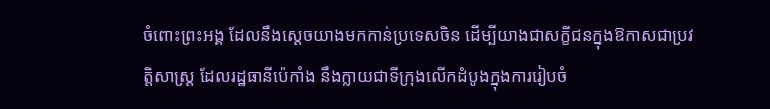ចំពោះព្រះអង្គ ដែលនឹងស្ដេចយាងមកកាន់ប្រទេសចិន ដើម្បីយាងជាសក្ខីជនក្នុងឱកាសជាប្រវត្តិសាស្ត្រ ដែលរដ្ឋធានីប៉េកាំង នឹងក្លាយជាទីក្រុងលើកដំបូងក្នុងការរៀបចំ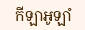កីឡាអូឡាំ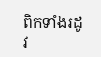ពិកទាំងរដូវ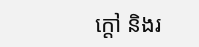ក្តៅ និងរ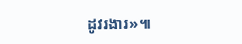ដូវរងារ»៕